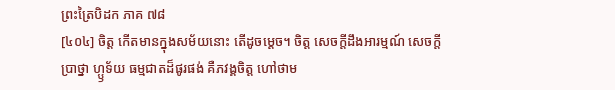ព្រះត្រៃបិដក ភាគ ៧៨
[៤០៤] ចិត្ត កើតមានក្នុងសម័យនោះ តើដូចម្តេច។ ចិត្ត សេចក្តីដឹងអារម្មណ៍ សេចក្តីប្រាថ្នា ហ្ឫទ័យ ធម្មជាតដ៏ផូរផង់ គឺភវង្គចិត្ត ហៅថាម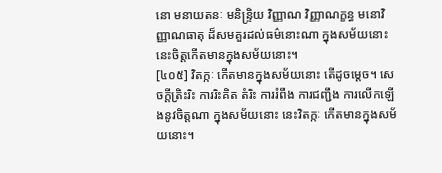នោ មនាយតនៈ មនិន្ទ្រិយ វិញ្ញាណ វិញ្ញាណក្ខន្ធ មនោវិញ្ញាណធាតុ ដ៏សមគួរដល់ធម៌នោះណា ក្នុងសម័យនោះ នេះចិត្តកើតមានក្នុងសម័យនោះ។
[៤០៥] វិតក្កៈ កើតមានក្នុងសម័យនោះ តើដូចម្តេច។ សេចក្តីត្រិះរិះ ការរិះគិត តំរិះ ការរំពឹង ការជញ្ជឹង ការលើកឡើងនូវចិត្តណា ក្នុងសម័យនោះ នេះវិតក្កៈ កើតមានក្នុងសម័យនោះ។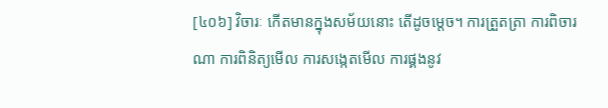[៤០៦] វិចារៈ កើតមានក្នុងសម័យនោះ តើដូចម្តេច។ ការត្រួតត្រា ការពិចារណា ការពិនិត្យមើល ការសង្កេតមើល ការផ្គងនូវ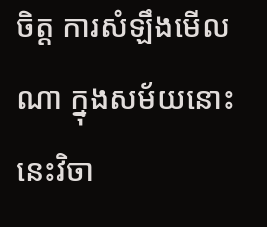ចិត្ត ការសំឡឹងមើលណា ក្នុងសម័យនោះ នេះវិចា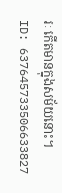រៈ កើតមានក្នុងសម័យនោះ។
ID: 637645733506633827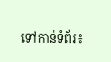ទៅកាន់ទំព័រ៖